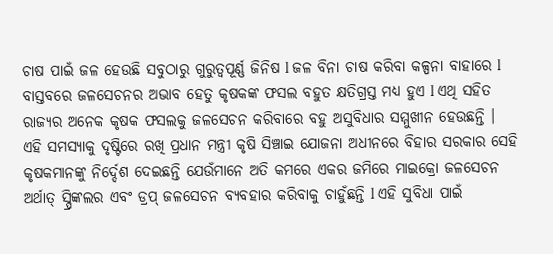ଚାଷ ପାଇଁ ଜଳ ହେଉଛି ସବୁଠାରୁ ଗୁରୁତ୍ୱପୂର୍ଣ୍ଣ ଜିନିଷ l ଜଳ ବିନା ଚାଷ କରିବା କଳ୍ପନା ବାହାରେ l ବାସ୍ତବରେ ଜଳସେଚନର ଅଭାବ ହେତୁ କୃଷକଙ୍କ ଫସଲ ବହୁତ କ୍ଷତିଗ୍ରସ୍ତ ମଧ୍ୟ ହୁଏ l ଏଥି ସହିତ ରାଜ୍ୟର ଅନେକ କୃଷକ ଫସଲକୁ ଜଳସେଚନ କରିବାରେ ବହୁ ଅସୁବିଧାର ସମ୍ମୁଖୀନ ହେଉଛନ୍ତି ।
ଏହି ସମସ୍ୟାକୁ ଦୃଷ୍ଟିରେ ରଖି ପ୍ରଧାନ ମନ୍ତ୍ରୀ କୃଷି ସିଞ୍ଚାଇ ଯୋଜନା ଅଧୀନରେ ବିହାର ସରକାର ସେହି କୃଷକମାନଙ୍କୁ ନିର୍ଦ୍ଦେଶ ଦେଇଛନ୍ତି ଯେଉଁମାନେ ଅତି କମରେ ଏକର ଜମିରେ ମାଇକ୍ରୋ ଜଳସେଚନ ଅର୍ଥାତ୍ ସ୍ପ୍ରିଙ୍କଲର ଏବଂ ଡ୍ରପ୍ ଜଳସେଚନ ବ୍ୟବହାର କରିବାକୁ ଚାହୁଁଛନ୍ତି l ଏହି ସୁବିଧା ପାଇଁ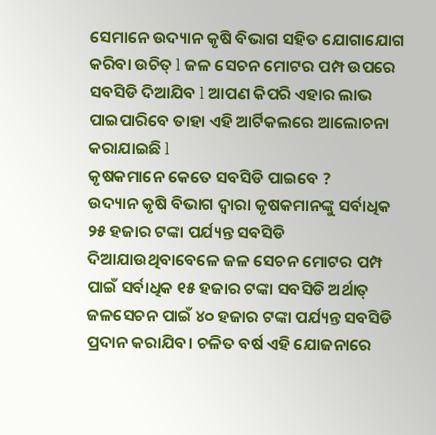ସେମାନେ ଉଦ୍ୟାନ କୃଷି ବିଭାଗ ସହିତ ଯୋଗାଯୋଗ କରିବା ଉଚିତ୍ l ଜଳ ସେଚନ ମୋଟର ପମ୍ପ ଉପରେ ସବସିଡି ଦିଆଯିବ l ଆପଣ କିପରି ଏହାର ଲାଭ ପାଇପାରିବେ ତାହା ଏହି ଆର୍ଟିକଲରେ ଆଲୋଚନା କରାଯାଇଛି l
କୃଷକମାନେ କେତେ ସବସିଡି ପାଇବେ ?
ଉଦ୍ୟାନ କୃଷି ବିଭାଗ ଦ୍ୱାରା କୃଷକମାନଙ୍କୁ ସର୍ବାଧିକ ୨୫ ହଜାର ଟଙ୍କା ପର୍ଯ୍ୟନ୍ତ ସବସିଡି ଦିଆଯାଉଥିବାବେଳେ ଜଳ ସେଚନ ମୋଟର ପମ୍ପ ପାଇଁ ସର୍ବାଧିକ ୧୫ ହଜାର ଟଙ୍କା ସବସିଡି ଅର୍ଥାତ୍ ଜଳସେଚନ ପାଇଁ ୪୦ ହଜାର ଟଙ୍କା ପର୍ଯ୍ୟନ୍ତ ସବସିଡି ପ୍ରଦାନ କରାଯିବ। ଚଳିତ ବର୍ଷ ଏହି ଯୋଜନାରେ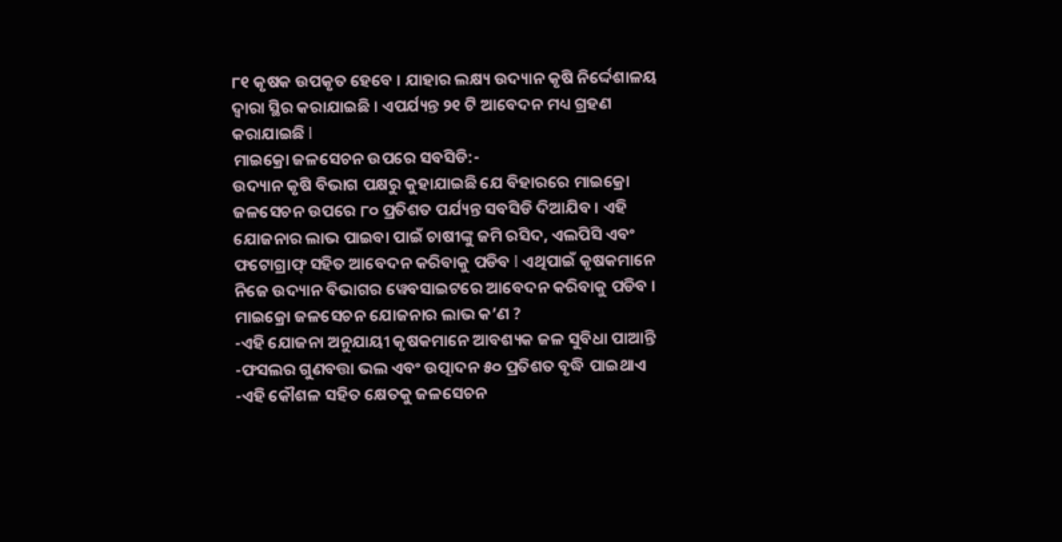୮୧ କୃଷକ ଉପକୃତ ହେବେ । ଯାହାର ଲକ୍ଷ୍ୟ ଉଦ୍ୟାନ କୃଷି ନିର୍ଦ୍ଦେଶାଳୟ ଦ୍ୱାରା ସ୍ଥିର କରାଯାଇଛି । ଏପର୍ଯ୍ୟନ୍ତ ୨୧ ଟି ଆବେଦନ ମଧ୍ୟ ଗ୍ରହଣ କରାଯାଇଛି l
ମାଇକ୍ରୋ ଜଳସେଚନ ଉପରେ ସବସିଡି:-
ଉଦ୍ୟାନ କୃଷି ବିଭାଗ ପକ୍ଷରୁ କୁହାଯାଇଛି ଯେ ବିହାରରେ ମାଇକ୍ରୋ ଜଳସେଚନ ଉପରେ ୮୦ ପ୍ରତିଶତ ପର୍ଯ୍ୟନ୍ତ ସବସିଡି ଦିଆଯିବ । ଏହି ଯୋଜନାର ଲାଭ ପାଇବା ପାଇଁ ଚାଷୀଙ୍କୁ ଜମି ରସିଦ, ଏଲପିସି ଏବଂ ଫଟୋଗ୍ରାଫ୍ ସହିତ ଆବେଦନ କରିବାକୁ ପଡିବ l ଏଥିପାଇଁ କୃଷକମାନେ ନିଜେ ଉଦ୍ୟାନ ବିଭାଗର ୱେବସାଇଟରେ ଆବେଦନ କରିବାକୁ ପଡିବ ।
ମାଇକ୍ରୋ ଜଳସେଚନ ଯୋଜନାର ଲାଭ କ’ଣ ?
-ଏହି ଯୋଜନା ଅନୁଯାୟୀ କୃଷକମାନେ ଆବଶ୍ୟକ ଜଳ ସୁବିଧା ପାଆନ୍ତି
-ଫସଲର ଗୁଣବତ୍ତା ଭଲ ଏବଂ ଉତ୍ପାଦନ ୫୦ ପ୍ରତିଶତ ବୃଦ୍ଧି ପାଇଥାଏ
-ଏହି କୌଶଳ ସହିତ କ୍ଷେତକୁ ଜଳସେଚନ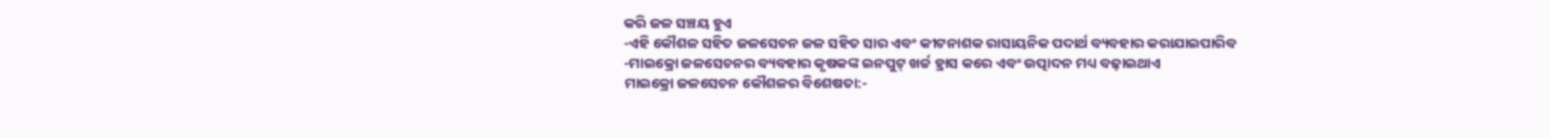କରି ଜଳ ସଞ୍ଚୟ ହୁଏ
-ଏହି କୌଶଳ ସହିତ ଜଳସେଚନ ଜଳ ସହିତ ସାର ଏବଂ କୀଟନାଶକ ରାସାୟନିକ ପଦାର୍ଥ ବ୍ୟବହାର କରାଯାଇପାରିବ
-ମାଇକ୍ରୋ ଜଳସେଚନର ବ୍ୟବହାର କୃଷକଙ୍କ ଇନପୁଟ୍ ଖର୍ଚ୍ଚ ହ୍ରାସ କରେ ଏବଂ ଉତ୍ପାଦନ ମଧ୍ୟ ବଢ଼ାଇଥାଏ
ମାଇକ୍ରୋ ଜଳସେଚନ କୌଶଳର ବିଶେଷତା:-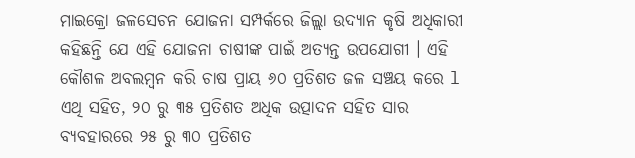ମାଇକ୍ରୋ ଜଳସେଚନ ଯୋଜନା ସମ୍ପର୍କରେ ଜିଲ୍ଲା ଉଦ୍ୟାନ କୃଷି ଅଧିକାରୀ କହିଛନ୍ତି ଯେ ଏହି ଯୋଜନା ଚାଷୀଙ୍କ ପାଇଁ ଅତ୍ୟନ୍ତ ଉପଯୋଗୀ । ଏହି କୌଶଳ ଅବଲମ୍ବନ କରି ଚାଷ ପ୍ରାୟ ୬୦ ପ୍ରତିଶତ ଜଳ ସଞ୍ଚୟ କରେ l ଏଥି ସହିତ, ୨୦ ରୁ ୩୫ ପ୍ରତିଶତ ଅଧିକ ଉତ୍ପାଦନ ସହିତ ସାର ବ୍ୟବହାରରେ ୨୫ ରୁ ୩୦ ପ୍ରତିଶତ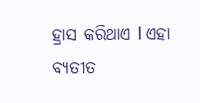ହ୍ରାସ କରିଥାଏ l ଏହା ବ୍ୟତୀତ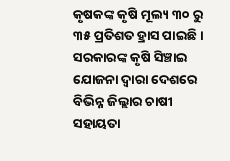କୃଷକଙ୍କ କୃଷି ମୂଲ୍ୟ ୩୦ ରୁ ୩୫ ପ୍ରତିଶତ ହ୍ରାସ ପାଇଛି । ସରକାରଙ୍କ କୃଷି ସିଞ୍ଚାଇ ଯୋଜନା ଦ୍ଵାରା ଦେଶରେ ବିଭିନ୍ନ ଜିଲ୍ଲାର ଚାଷୀ ସହାୟତା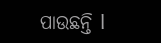ପାଉଛନ୍ତି l